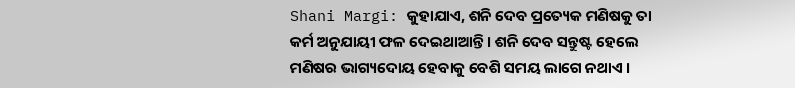Shani Margi: କୁହାଯାଏ, ଶନି ଦେବ ପ୍ରତ୍ୟେକ ମଣିଷକୁ ତା କର୍ମ ଅନୁଯାୟୀ ଫଳ ଦେଇଥାଆନ୍ତି । ଶନି ଦେବ ସନ୍ତୁଷ୍ଟ ହେଲେ ମଣିଷର ଭାଗ୍ୟଦୋୟ ହେବାକୁ ବେଶି ସମୟ ଲାଗେ ନଥାଏ ।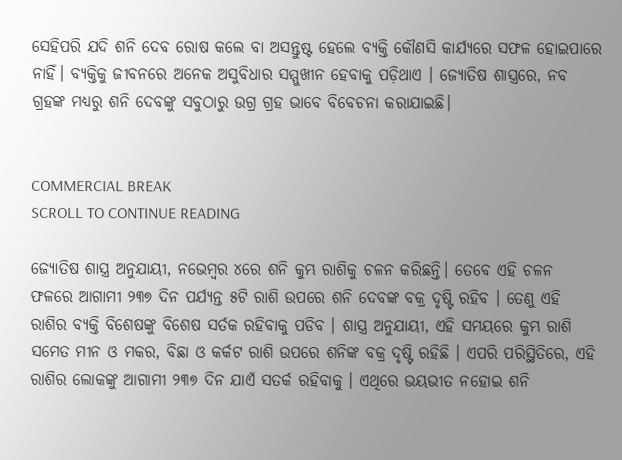ସେହିପରି ଯଦି ଶନି ଦେବ ରୋଷ କଲେ ବା ଅସନ୍ତୁଷ୍ଟ ହେଲେ ବ୍ୟକ୍ତି କୌଣସି କାର୍ଯ୍ୟରେ ସଫଳ ହୋଇପାରେ ନାହିଁ। ବ୍ୟକ୍ତିକୁ ଜୀବନରେ ଅନେକ ଅସୁବିଧାର ସମ୍ମୁଖୀନ ହେବାକୁ ପଡ଼ିଥାଏ । ଜ୍ୟୋତିଷ ଶାସ୍ତ୍ରରେ, ନବ ଗ୍ରହଙ୍କ ମଧ୍ୟରୁ ଶନି ଦେବଙ୍କୁ ସବୁଠାରୁ ଉଗ୍ର ଗ୍ରହ ଭାବେ ବିବେଚନା କରାଯାଇଛି।


COMMERCIAL BREAK
SCROLL TO CONTINUE READING

ଜ୍ୟୋତିଷ ଶାସ୍ତ୍ର ଅନୁଯାୟୀ, ନଭେମ୍ବର ୪ରେ ଶନି କୁମ୍ଭ ରାଶିକୁ ଚଳନ କରିଛନ୍ତି। ତେବେ ଏହି ଚଳନ ଫଳରେ ଆଗାମୀ ୨୩୭ ଦିନ ପର୍ଯ୍ୟନ୍ତ ୫ଟି ରାଶି ଉପରେ ଶନି ଦେବଙ୍କ ବକ୍ର ଦୃଷ୍ଟି ରହିବ । ତେଣୁ ଏହି ରାଶିର ବ୍ୟକ୍ତି ବିଶେଷଙ୍କୁ ବିଶେଷ ସର୍ତକ ରହିବାକୁ ପଡିବ । ଶାସ୍ତ୍ର ଅନୁଯାୟୀ, ଏହି ସମୟରେ କୁମ୍ଭ ରାଶି ସମେତ ମୀନ ଓ ମକର, ବିଛା ଓ କର୍କଟ ରାଶି ଉପରେ ଶନିଙ୍କ ବକ୍ର ଦୃଷ୍ଟି ରହିଛି । ଏପରି ପରିସ୍ଥିତିରେ, ଏହି ରାଶିର ଲୋକଙ୍କୁ ଆଗାମୀ ୨୩୭ ଦିନ ଯାଏଁ ସତର୍କ ରହିବାକୁ । ଏଥିରେ ଭୟଭୀତ ନହୋଇ ଶନି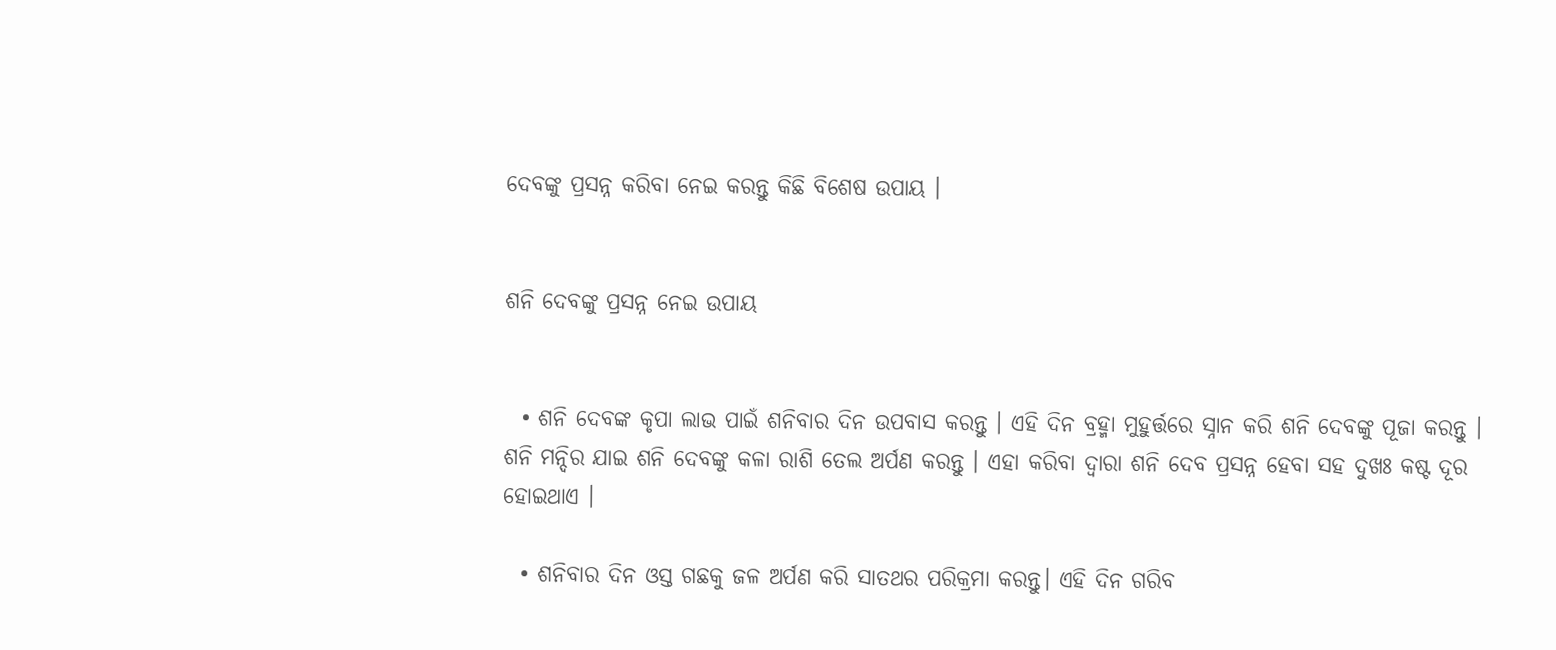ଦେବଙ୍କୁ ପ୍ରସନ୍ନ କରିବା ନେଇ କରନ୍ତୁ କିଛି ବିଶେଷ ଉପାୟ ।


ଶନି ଦେବଙ୍କୁ ପ୍ରସନ୍ନ ନେଇ ଉପାୟ


  • ଶନି ଦେବଙ୍କ କୃପା ଲାଭ ପାଇଁ ଶନିବାର ଦିନ ଉପବାସ କରନ୍ତୁ । ଏହି ଦିନ ବ୍ରହ୍ମା ମୁହୁର୍ତ୍ତରେ ସ୍ନାନ କରି ଶନି ଦେବଙ୍କୁ ପୂଜା କରନ୍ତୁ । ଶନି ମନ୍ଦିର ଯାଇ ଶନି ଦେବଙ୍କୁ କଳା ରାଶି ତେଲ ଅର୍ପଣ କରନ୍ତୁ । ଏହା କରିବା ଦ୍ବାରା ଶନି ଦେବ ପ୍ରସନ୍ନ ହେବା ସହ ଦୁଖଃ କଷ୍ଟ ଦୂର ହୋଇଥାଏ ।

  • ଶନିବାର ଦିନ ଓସ୍ତ ଗଛକୁ ଜଳ ଅର୍ପଣ କରି ସାତଥର ପରିକ୍ରମା କରନ୍ତୁ। ଏହି ଦିନ ଗରିବ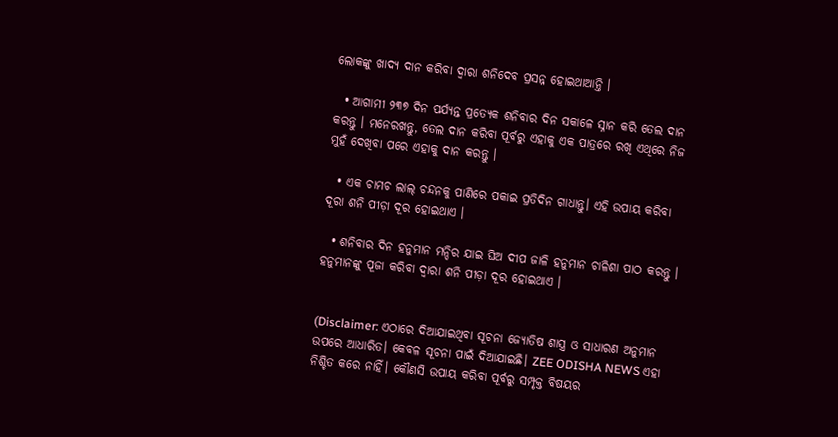ଲୋକଙ୍କୁ ଖାଦ୍ୟ ଦାନ କରିବା ଦ୍ବାରା ଶନିଦେବ ପ୍ରସନ୍ନ ହୋଇଥାଆନ୍ତି ।

  • ଆଗାମୀ ୨୩୭ ଦିନ ପର୍ଯ୍ୟନ୍ତ ପ୍ରତ୍ୟେକ ଶନିବାର ଦିନ ସକାଳେ ସ୍ନାନ କରି ତେଲ ଦାନ କରନ୍ତୁ । ମନେରଖନ୍ତୁ, ତେଲ ଦାନ କରିବା ପୂର୍ବରୁ ଏହାକୁ ଏକ ପାତ୍ରରେ ରଖି ଏଥିରେ ନିଜ ମୁହଁ ଦେଖିବା ପରେ ଏହାକୁ ଦାନ କରନ୍ତୁ ।

  • ଏକ ଚାମଚ ଲାଲ୍ ଚନ୍ଦନକୁ ପାଣିରେ ପକାଇ ପ୍ରତିଦିନ ଗାଧାନ୍ତୁ। ଏହି ଉପାୟ କରିବା ଦୂରା ଶନି ପୀଡ଼ା ଦୂର ହୋଇଥାଏ ।

  • ଶନିବାର ଦିନ ହନୁମାନ ମନ୍ଦିର ଯାଇ ଘିଅ ଦୀପ ଜାଳି ହନୁମାନ ଚାଳିଶା ପାଠ କରନ୍ତୁ । ହନୁମାନଙ୍କୁ ପୂଜା କରିବା ଦ୍ବାରା ଶନି ପୀଡ଼ା ଦୂର ହୋଇଥାଏ ।


(Disclaimer: ଏଠାରେ ଦିଆଯାଇଥିବା ସୂଚନା ଜ୍ୟୋତିଷ ଶାସ୍ତ୍ର ଓ ସାଧାରଣ ଅନୁମାନ ଉପରେ ଆଧାରିତ। କେବଳ ସୂଚନା ପାଇଁ ଦିଆଯାଇଛି। ZEE ODISHA NEWS ଏହା ନିଶ୍ଚିତ କରେ ନାହିଁ। କୌଣସି ଉପାୟ କରିବା ପୂର୍ବରୁ ସମ୍ପୃକ୍ତ ବିଷୟର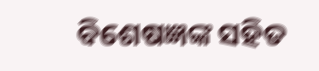ବିଶେଷଜ୍ଞଙ୍କ ସହିତ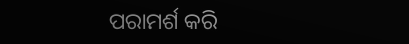ପରାମର୍ଶ କରି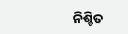ନିଶ୍ଚିତ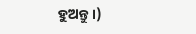ହୁଅନ୍ତୁ।)